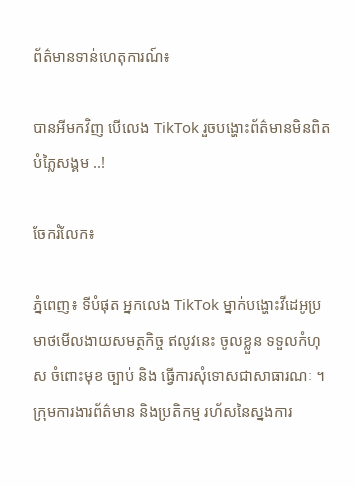ព័ត៌មានទាន់ហេតុការណ៍៖

បានអីមកវិញ បើលេង TikTok រួចបង្ហោះព័ត៌មានមិនពិតបំភ្លៃសង្គម ..!

ចែករំលែក៖

ភ្នំពេញ៖ ទីបំផុត អ្នកលេង TikTok ម្នាក់បង្ហោះវីដេអូប្រមាថមើលងាយសមត្ថកិច្ច ឥលូវនេះ ចូលខ្លួន ទទួលកំហុស ចំពោះមុខ ច្បាប់ និង ធ្វើការសុំទោសជាសាធារណៈ ។
ក្រុមការងារព័ត៌មាន និងប្រតិកម្ម រហ័សនៃស្នងការ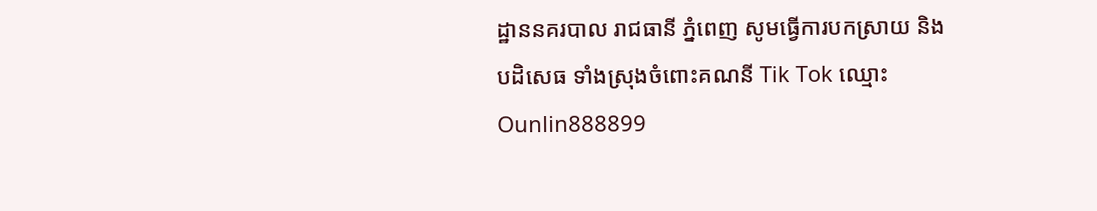ដ្ឋាននគរបាល រាជធានី ភ្នំពេញ សូមធ្វើការបកស្រាយ និងបដិសេធ ទាំងស្រុងចំពោះគណនី Tik Tok ឈ្មោះ Ounlin888899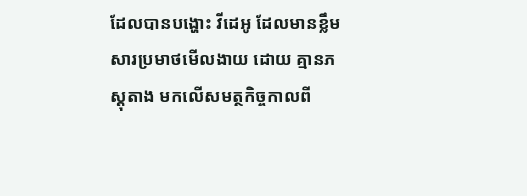ដែលបានបង្ហោះ វីដេអូ ដែលមានខ្លឹមសារប្រមាថមើលងាយ ដោយ គ្មានភស្តុតាង មកលើសមត្ថកិច្ចកាលពី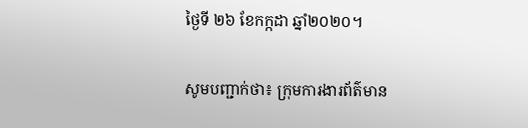ថ្ងៃទី ២៦ ខែកក្កដា ឆ្នាំ២០២០។

សូមបញ្ជាក់ថា៖ ក្រុមការងារព័ត៌មាន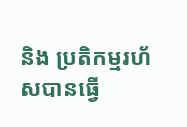និង ប្រតិកម្មរហ័សបានធ្វើ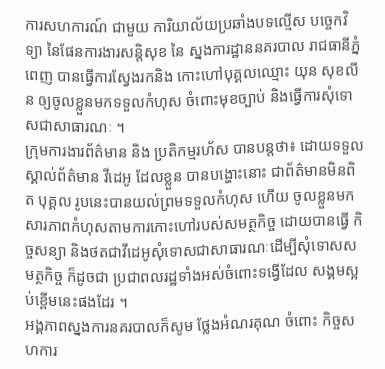ការសហការណ៍ ជាមួយ ការិយាល័យប្រឆាំងបទល្មើស បច្ចេកវិទ្យា នៃផែនការងារសន្តិសុខ នៃ ស្នងការដ្ឋាននគរបាល រាជធានីភ្នំពេញ បានធ្វើការស្វែងរកនិង កោះហៅបុគ្គលឈ្មោះ យុន សុខលីន ឲ្យចូលខ្លួនមកទទួលកំហុស ចំពោះមុខច្បាប់ និងធ្វើការសុំទោសជាសាធារណៈ ។
ក្រុមការងារព័ត៌មាន និង ប្រតិកម្មរហ័ស បានបន្តថា៖ ដោយទទួលស្គាល់ព័ត៌មាន វីដេអូ ដែលខ្លួន បានបង្ហោះនោះ ជាព័ត៌មានមិនពិត បុគ្គល រូបនេះបានយល់ព្រមទទួលកំហុស ហើយ ចូលខ្លួនមកសារភាពកំហុសតាមការកោះហៅរបស់សមត្ថកិច្ច ដោយបានធ្វើ កិច្ចសន្យា និងថតជាវីដេអូសុំទោសជាសាធារណៈដើម្បីសុំទោសសមត្ថកិច្ច ក៏ដូចជា ប្រជាពលរដ្ឋទាំងអស់ចំពោះទង្វើដែល សង្គមស្អប់ខ្ពើមនេះផងដែរ ។
អង្គភាពស្នងការនគរបាលក៏សូម ថ្លែងអំណរគុណ ចំពោះ កិច្ចសហការ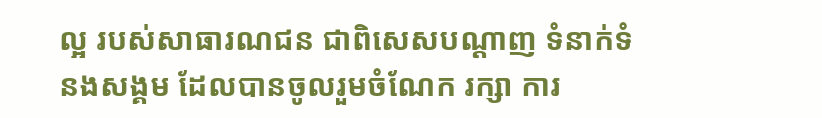ល្អ របស់សាធារណជន ជាពិសេសបណ្ដាញ ទំនាក់ទំនងសង្គម ដែលបានចូលរួមចំណែក រក្សា ការ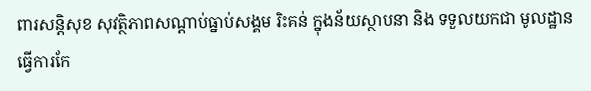ពារសន្តិសុខ សុវត្ថិភាពសណ្តាប់ធ្នាប់សង្គម រិះគន់ ក្នុងន័យស្ថាបនា និង ទទួលយកជា មូលដ្ឋានធ្វើការកែ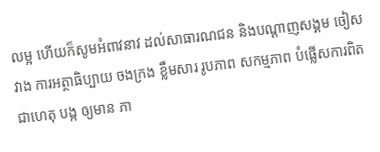លម្អ ហើយក៏សូមអំពាវនាវ ដល់សាធារណជន និងបណ្ដាញសង្គម ចៀសវាង ការអត្ថាធិប្បាយ ចងក្រង ខ្លឹមសារ រូបភាព សកម្មភាព បំផ្លើសការពិត ជាហេតុ បង្ក ឲ្យមាន ភា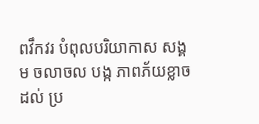ពវឹកវរ បំពុលបរិយាកាស សង្គម ចលាចល បង្ក ភាពភ័យខ្លាច ដល់ ប្រ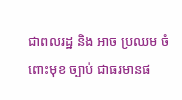ជាពលរដ្ឋ និង អាច ប្រឈម ចំពោះមុខ ច្បាប់ ជាធរមានផ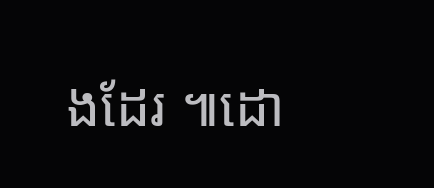ងដែរ ៕ដោ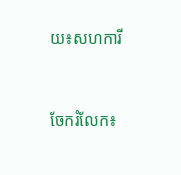យ៖សហការី


ចែករំលែក៖